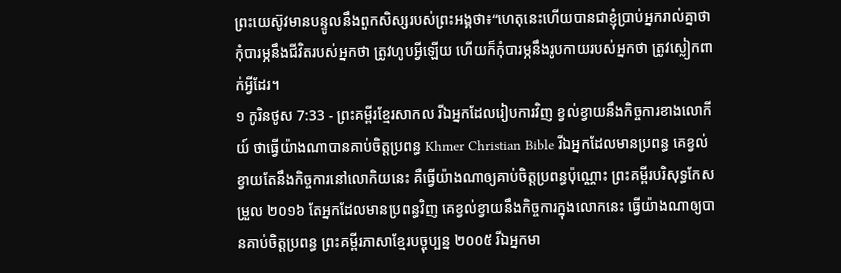ព្រះយេស៊ូវមានបន្ទូលនឹងពួកសិស្សរបស់ព្រះអង្គថា៖“ហេតុនេះហើយបានជាខ្ញុំប្រាប់អ្នករាល់គ្នាថា កុំបារម្ភនឹងជីវិតរបស់អ្នកថា ត្រូវហូបអ្វីឡើយ ហើយក៏កុំបារម្ភនឹងរូបកាយរបស់អ្នកថា ត្រូវស្លៀកពាក់អ្វីដែរ។
១ កូរិនថូស 7:33 - ព្រះគម្ពីរខ្មែរសាកល រីឯអ្នកដែលរៀបការវិញ ខ្វល់ខ្វាយនឹងកិច្ចការខាងលោកីយ៍ ថាធ្វើយ៉ាងណាបានគាប់ចិត្តប្រពន្ធ Khmer Christian Bible រីឯអ្នកដែលមានប្រពន្ធ គេខ្វល់ខ្វាយតែនឹងកិច្ចការនៅលោកិយនេះ គឺធ្វើយ៉ាងណាឲ្យគាប់ចិត្ដប្រពន្ធប៉ុណ្ណោះ ព្រះគម្ពីរបរិសុទ្ធកែសម្រួល ២០១៦ តែអ្នកដែលមានប្រពន្ធវិញ គេខ្វល់ខ្វាយនឹងកិច្ចការក្នុងលោកនេះ ធ្វើយ៉ាងណាឲ្យបានគាប់ចិត្តប្រពន្ធ ព្រះគម្ពីរភាសាខ្មែរបច្ចុប្បន្ន ២០០៥ រីឯអ្នកមា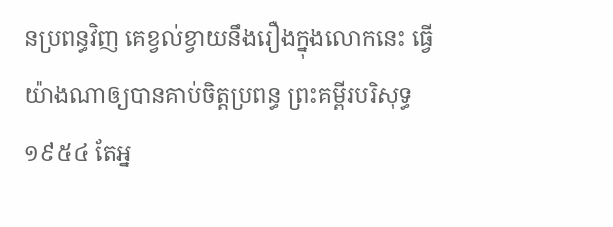នប្រពន្ធវិញ គេខ្វល់ខ្វាយនឹងរឿងក្នុងលោកនេះ ធ្វើយ៉ាងណាឲ្យបានគាប់ចិត្តប្រពន្ធ ព្រះគម្ពីរបរិសុទ្ធ ១៩៥៤ តែអ្ន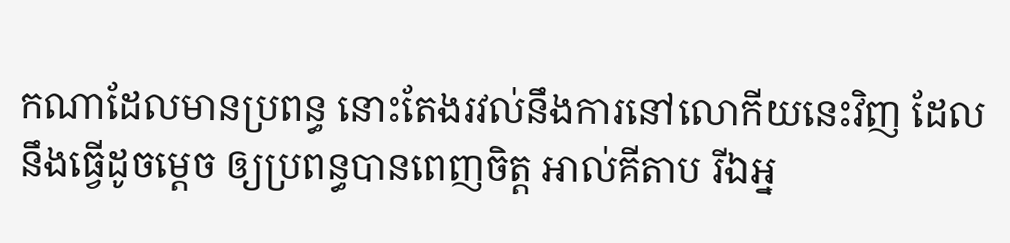កណាដែលមានប្រពន្ធ នោះតែងរវល់នឹងការនៅលោកីយនេះវិញ ដែលនឹងធ្វើដូចម្តេច ឲ្យប្រពន្ធបានពេញចិត្ត អាល់គីតាប រីឯអ្ន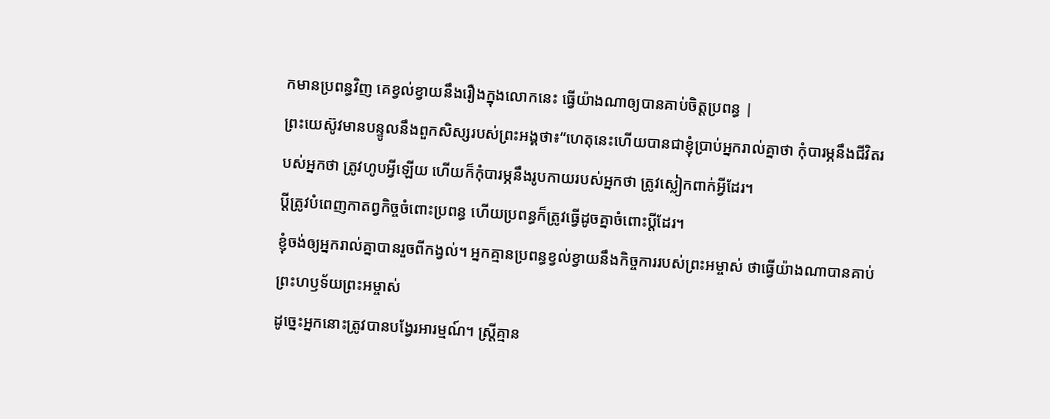កមានប្រពន្ធវិញ គេខ្វល់ខ្វាយនឹងរឿងក្នុងលោកនេះ ធ្វើយ៉ាងណាឲ្យបានគាប់ចិត្ដប្រពន្ធ |
ព្រះយេស៊ូវមានបន្ទូលនឹងពួកសិស្សរបស់ព្រះអង្គថា៖“ហេតុនេះហើយបានជាខ្ញុំប្រាប់អ្នករាល់គ្នាថា កុំបារម្ភនឹងជីវិតរបស់អ្នកថា ត្រូវហូបអ្វីឡើយ ហើយក៏កុំបារម្ភនឹងរូបកាយរបស់អ្នកថា ត្រូវស្លៀកពាក់អ្វីដែរ។
ប្ដីត្រូវបំពេញកាតព្វកិច្ចចំពោះប្រពន្ធ ហើយប្រពន្ធក៏ត្រូវធ្វើដូចគ្នាចំពោះប្ដីដែរ។
ខ្ញុំចង់ឲ្យអ្នករាល់គ្នាបានរួចពីកង្វល់។ អ្នកគ្មានប្រពន្ធខ្វល់ខ្វាយនឹងកិច្ចការរបស់ព្រះអម្ចាស់ ថាធ្វើយ៉ាងណាបានគាប់ព្រះហឫទ័យព្រះអម្ចាស់
ដូច្នេះអ្នកនោះត្រូវបានបង្វែរអារម្មណ៍។ ស្ត្រីគ្មាន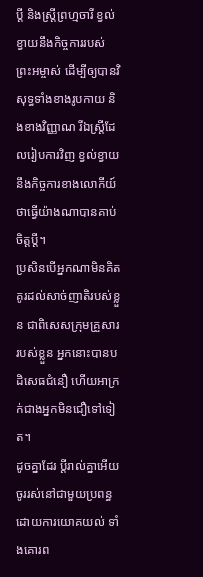ប្ដី និងស្ត្រីព្រហ្មចារី ខ្វល់ខ្វាយនឹងកិច្ចការរបស់ព្រះអម្ចាស់ ដើម្បីឲ្យបានវិសុទ្ធទាំងខាងរូបកាយ និងខាងវិញ្ញាណ រីឯស្ត្រីដែលរៀបការវិញ ខ្វល់ខ្វាយនឹងកិច្ចការខាងលោកីយ៍ ថាធ្វើយ៉ាងណាបានគាប់ចិត្តប្ដី។
ប្រសិនបើអ្នកណាមិនគិតគូរដល់សាច់ញាតិរបស់ខ្លួន ជាពិសេសក្រុមគ្រួសាររបស់ខ្លួន អ្នកនោះបានបដិសេធជំនឿ ហើយអាក្រក់ជាងអ្នកមិនជឿទៅទៀត។
ដូចគ្នាដែរ ប្ដីរាល់គ្នាអើយ ចូររស់នៅជាមួយប្រពន្ធដោយការយោគយល់ ទាំងគោរព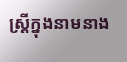ស្ត្រីក្នុងនាមនាង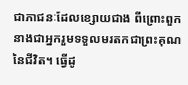ជាភាជនៈដែលខ្សោយជាង ពីព្រោះពួកនាងជាអ្នករួមទទួលមរតកជាព្រះគុណនៃជីវិត។ ធ្វើដូ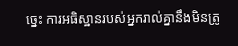ច្នេះ ការអធិស្ឋានរបស់អ្នករាល់គ្នានឹងមិនត្រូ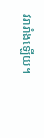វរារាំងឡើយ។